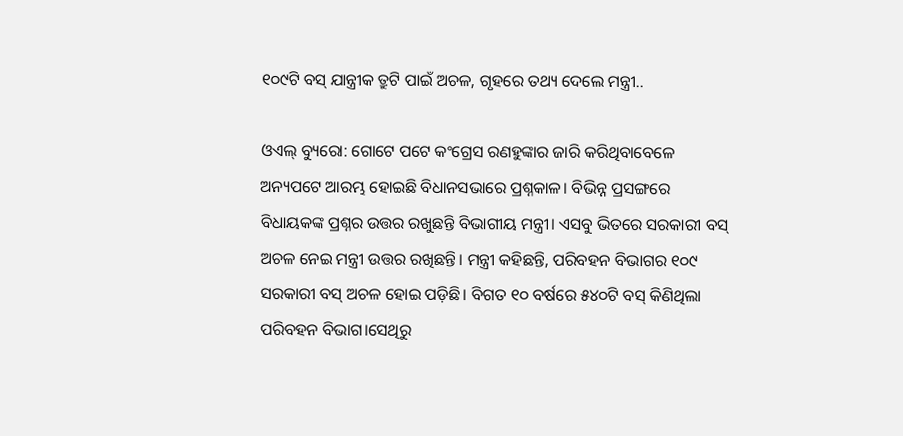୧୦୯ଟି ବସ୍ ଯାନ୍ତ୍ରୀକ ତ୍ରୁଟି ପାଇଁ ଅଚଳ, ଗୃହରେ ତଥ୍ୟ ଦେଲେ ମନ୍ତ୍ରୀ..

ଓଏଲ୍ ବ୍ୟୁରୋ: ଗୋଟେ ପଟେ କଂଗ୍ରେସ ରଣହୁଙ୍କାର ଜାରି କରିଥିବାବେଳେ ଅନ୍ୟପଟେ ଆରମ୍ଭ ହୋଇଛି ବିଧାନସଭାରେ ପ୍ରଶ୍ନକାଳ। ବିଭିନ୍ନ ପ୍ରସଙ୍ଗରେ ବିଧାୟକଙ୍କ ପ୍ରଶ୍ନର ଉତ୍ତର ରଖୁଛନ୍ତି ବିଭାଗୀୟ ମନ୍ତ୍ରୀ। ଏସବୁ ଭିତରେ ସରକାରୀ ବସ୍ ଅଚଳ ନେଇ ମନ୍ତ୍ରୀ ଉତ୍ତର ରଖିଛନ୍ତି। ମନ୍ତ୍ରୀ କହିଛନ୍ତି, ପରିବହନ ବିଭାଗର ୧୦୯ ସରକାରୀ ବସ୍ ଅଚଳ ହୋଇ ପଡ଼ିଛି। ବିଗତ ୧୦ ବର୍ଷରେ ୫୪୦ଟି ବସ୍ କିଣିଥିଲା ପରିବହନ ବିଭାଗ।ସେଥିରୁ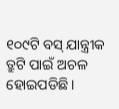୧୦୯ଟି ବସ୍ ଯାନ୍ତ୍ରୀକ ତ୍ରୁଟି ପାଇଁ ଅଚଳ ହୋଇପଡିଛି।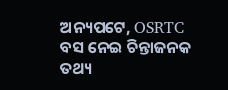ଅନ୍ୟପଟେ, OSRTC ବସ ନେଇ ଚିନ୍ତାଜନକ ତଥ୍ୟ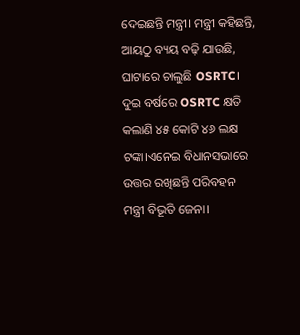ଦେଇଛନ୍ତି ମନ୍ତ୍ରୀ। ମନ୍ତ୍ରୀ କହିଛନ୍ତି, ଆୟଠୁ ବ୍ୟୟ ବଢ଼ି ଯାଉଛି, ଘାଟାରେ ଚାଲୁଛି OSRTC। ଦୁଇ ବର୍ଷରେ OSRTC କ୍ଷତି କଲାଣି ୪୫ କୋଟି ୪୬ ଲକ୍ଷ ଟଙ୍କା।ଏନେଇ ବିଧାନସଭାରେ ଉତ୍ତର ରଖିଛନ୍ତି ପରିବହନ ମନ୍ତ୍ରୀ ବିଭୂତି ଜେନା।